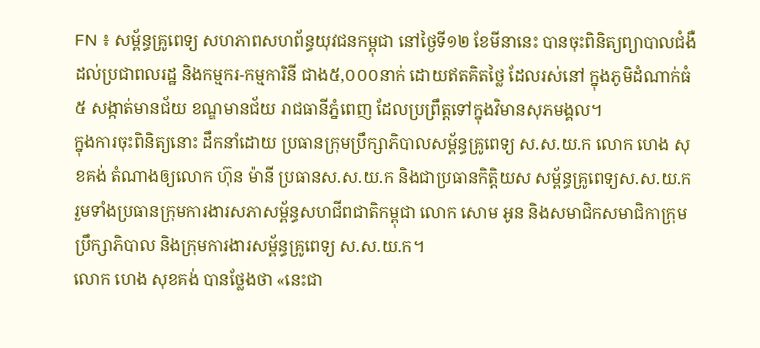FN ៖ សម្ព័ន្ធគ្រូពេទ្យ សហភាពសហព័ន្ធយុវជនកម្ពុជា នៅថ្ងៃទី១២ ខែមីនានេះ បានចុះពិនិត្យព្យាបាលជំងឺ ដល់ប្រជាពលរដ្ឋ និងកម្មករ-កម្មការិនី ជាង៥,០០០នាក់ ដោយឥតគិតថ្លៃ ដែលរស់នៅ ក្នុងភូមិដំណាក់ធំ៥ សង្កាត់មានជ័យ ខណ្ឌមានជ័យ រាជធានីភ្នំពេញ ដែលប្រព្រឹត្ដទៅក្នុងវិមានសុភមង្គល។
ក្នុងការចុះពិនិត្យនោះ ដឹកនាំដោយ ប្រធានក្រុមប្រឹក្សាភិបាលសម្ព័ន្ធគ្រូពេទ្យ ស.ស.យ.ក លោក ហេង សុខគង់ តំណាងឲ្យលោក ហ៊ុន ម៉ានី ប្រធានស.ស.យ.ក និងជាប្រធានកិត្ដិយស សម្ព័ន្ធគ្រូពេទ្យស.ស.យ.ក រួមទាំងប្រធានក្រុមការងារសភាសម្ព័ន្ធសហជីពជាតិកម្ពុជា លោក សោម អូន និងសមាជិកសមាជិកាក្រុមប្រឹក្សាភិបាល និងក្រុមការងារសម្ព័ន្ធគ្រូពេទ្យ ស.ស.យ.ក។
លោក ហេង សុខគង់ បានថ្លែងថា «នេះជា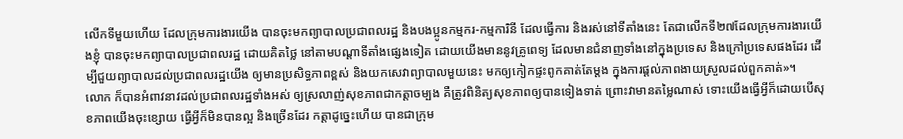លើកទីមួយហើយ ដែលក្រុមការងារយើង បានចុះមកព្យាបាលប្រជាពលរដ្ឋ និងបងប្អូនកម្មករ-កម្មការិនី ដែលធ្វើការ និងរស់នៅទីតាំងនេះ តែជាលើកទី២៧ដែលក្រុមការងារយើងខ្ញុំ បានចុះមកព្យាបាលប្រជាពលរដ្ឋ ដោយគិតថ្លៃ នៅតាមបណ្ដាទីតាំងផ្សេងទៀត ដោយយើងមាននូវគ្រូពេទ្យ ដែលមានជំនាញទាំងនៅក្នុងប្រទេស និងក្រៅប្រទេសផងដែរ ដើម្បីជួយព្យាបាលដល់ប្រជាពលរដ្ឋយើង ឲ្យមានប្រសិទ្ធភាពខ្ពស់ និងយកសេវាព្យាបាលមួយនេះ មកឲ្យកៀកផ្ទះពូកគាត់តែម្ដង ក្នុងការផ្ដល់ភាពងាយស្រួលដល់ពួកគាត់»។
លោក ក៏បានអំពាវនាវដល់ប្រជាពលរដ្ឋទាំងអស់ ឲ្យស្រលាញ់សុខភាពជាកត្ដាចម្បង គឺត្រូវពិនិត្យសុខភាពឲ្យបានទៀងទាត់ ព្រោះវាមានតម្លៃណាស់ ទោះយើងធ្វើអ្វីក៏ដោយបើសុខភាពយើងចុះខ្សោយ ធ្វើអ្វីក៏មិនបានល្អ និងច្រើនដែរ កត្ដាដូច្នេះហើយ បានជាក្រុម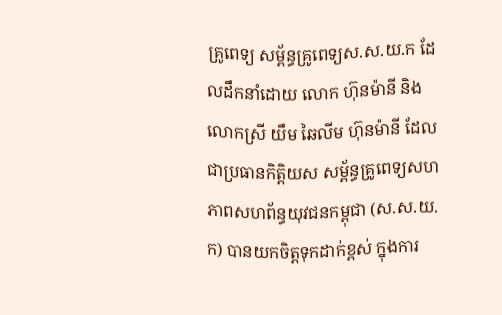គ្រូពេទ្យ សម្ព័ន្ធគ្រូពេទ្យស.ស.យ.ក ដែលដឹកនាំដោយ លោក ហ៊ុនម៉ានី និងលោកស្រី យឹម ឆៃលីម ហ៊ុនម៉ានី ដែលជាប្រធានកិត្តិយស សម្ព័ន្ធគ្រូពេទ្យសហភាពសហព័ន្ធយុវជនកម្ពុជា (ស.ស.យ.ក) បានយកចិត្ដទុកដាក់ខ្ពស់ ក្នុងការ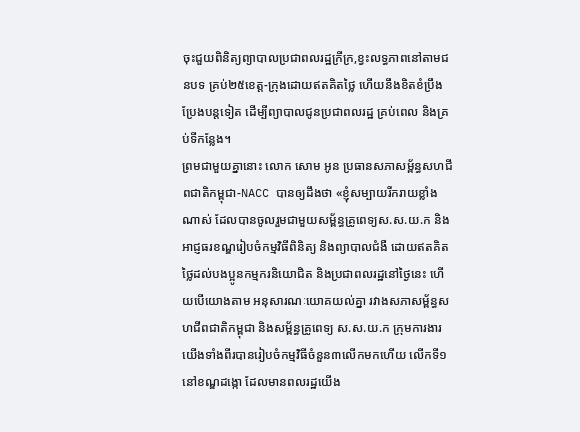ចុះជួយពិនិត្យព្យាបាលប្រជាពលរដ្ឋក្រីក្រ,ខ្វះលទ្ធភាពនៅតាមជនបទ គ្រប់២៥ខេត្ដ-ក្រុងដោយឥតគិតថ្លៃ ហើយនឹងខិតខំប្រឹងប្រែងបន្ដទៀត ដើម្បីព្យាបាលជូនប្រជាពលរដ្ឋ គ្រប់ពេល និងគ្រប់ទីកន្លែង។
ព្រមជាមួយគ្នានោះ លោក សោម អូន ប្រធានសភាសម្ព័ន្ធសហជីពជាតិកម្ពុជា-NACC បានឲ្យដឹងថា «ខ្ញុំសម្បាយរីករាយខ្លាំងណាស់ ដែលបានចូលរួមជាមួយសម្ព័ន្ធគ្រូពេទ្យស.ស.យ.ក និងអាជ្ញធរខណ្ឌរៀបចំកម្មវិធីពិនិត្យ និងព្យាបាលជំងឺ ដោយឥតគិតថ្លៃដល់បងប្អូនកម្មករនិយោជិត និងប្រជាពលរដ្ឋនៅថ្ងៃនេះ ហើយបើយោងតាម អនុសារណៈយោគយល់គ្នា រវាងសភាសម្ព័ន្ធសហជីពជាតិកម្ពុជា និងសម្ព័ន្ធគ្រូពេទ្យ ស.ស.យ.ក ក្រុមការងារយើងទាំងពីរបានរៀបចំកម្មវិធីចំនួន៣លើកមកហើយ លើកទី១ នៅខណ្ឌដង្កោ ដែលមានពលរដ្ឋយើង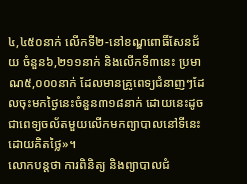៤,៤៥០នាក់ លើកទី២-នៅខណ្ឌពោធិ៍សែនជ័យ ចំនួន៦,២១១នាក់ និងលើកទី៣នេះ ប្រមាណ៥,០០០នាក់ ដែលមានគ្រូពេទ្យជំនាញៗដែលចុះមកថ្ងៃនេះចំនួន៣១៨នាក់ ដោយនេះដូចជាពេទ្យចល័តមួយលើកមកព្យាបាលនៅទីនេះ ដោយគិតថ្លៃ»។
លោកបន្ដថា ការពិនិត្យ និងព្យាបាលជំ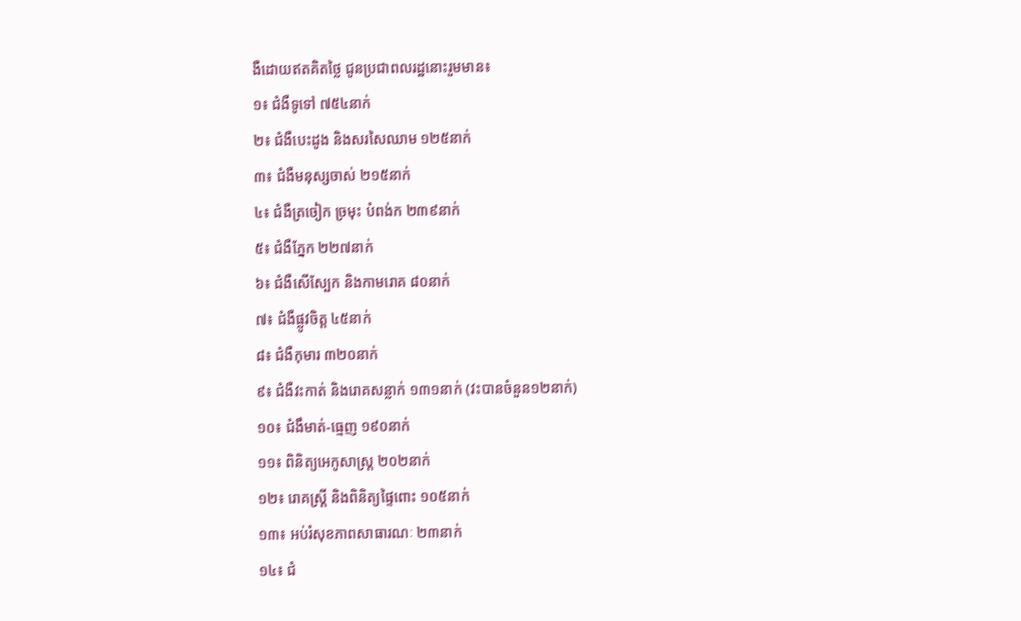ងឺដោយឥតគិតថ្លៃ ជូនប្រជាពលរដ្ឋនោះរួមមាន៖
១៖ ជំងឺទូទៅ ៧៥៤នាក់
២៖ ជំងឺបេះដូង និងសរសៃឈាម ១២៥នាក់
៣៖ ជំងឺមនុស្សចាស់ ២១៥នាក់
៤៖ ជំងឺត្រចៀក ច្រមុះ បំពង់ក ២៣៩នាក់
៥៖ ជំងឺភ្នែក ២២៧នាក់
៦៖ ជំងឺសើស្បែក និងកាមរោគ ៨០នាក់
៧៖ ជំងឺផ្លូវចិត្ត ៤៥នាក់
៨៖ ជំងឺកុមារ ៣២០នាក់
៩៖ ជំងឺវះកាត់ និងរោគសន្លាក់ ១៣១នាក់ (វះបានចំនួន១២នាក់)
១០៖ ជំងឹមាត់-ធ្មេញ ១៩០នាក់
១១៖ ពិនិត្យអេកូសាស្ត្រ ២០២នាក់
១២៖ រោគស្ត្រី និងពិនិត្យផ្ទៃពោះ ១០៥នាក់
១៣៖ អប់រំសុខភាពសាធារណៈ ២៣នាក់
១៤៖ ជំ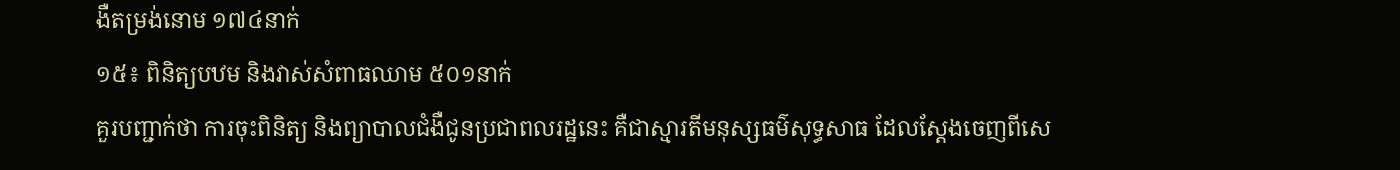ងឺតម្រង់នោម ១៧៤នាក់
១៥៖ ពិនិត្យបឋម និងវាស់សំពាធឈាម ៥០១នាក់
គួរបញ្ជាក់ថា ការចុះពិនិត្យ និងព្យាបាលជំងឺជូនប្រជាពលរដ្ឋនេះ គឺជាស្មារតីមនុស្សធម៌សុទ្ធសាធ ដែលស្តែងចេញពីសេ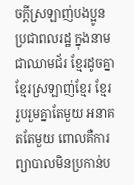ចក្តីស្រឡាញ់បងប្អូន ប្រជាពលរដ្ឋ ក្នុងនាមជាឈាមជ័រ ខ្មែរដូចគ្នា ខ្មែរស្រឡាញ់ខ្មែរ ខ្មែររួបរួមគ្នាតែមួយ អនាគតតែមួយ ពោលគឺការព្យាបាលមិនប្រកាន់ប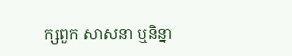ក្សពួក សាសនា ឬនិន្នា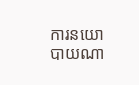ការនយោបាយណា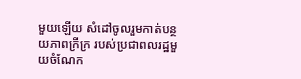មួយឡើយ សំដៅចូលរួមកាត់បន្ថយភាពក្រីក្រ របស់ប្រជាពលរដ្ឋមួយចំណែក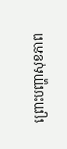ព្រោះបញ្ហាសុខភាព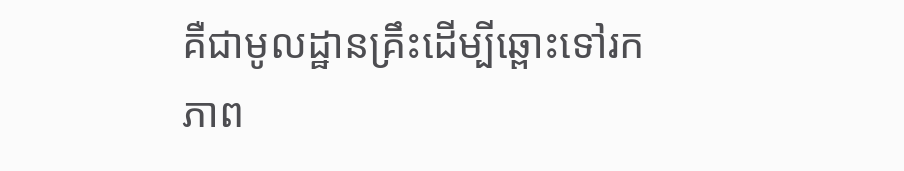គឺជាមូលដ្ឋានគ្រឹះដើម្បីឆ្ពោះទៅរក ភាព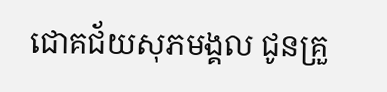ជោគជ័យសុភមង្គល ជូនគ្រួ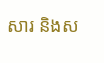សារ និងស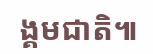ង្គមជាតិ៕